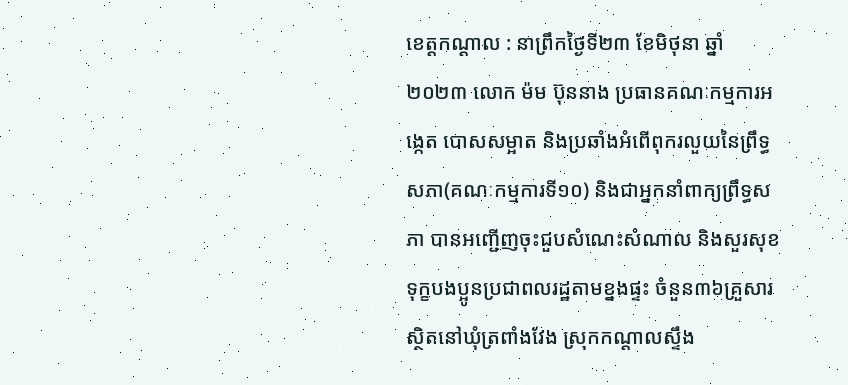ខេត្តកណ្តាល : នាព្រឹកថ្ងៃទី២៣ ខែមិថុនា ឆ្នាំ២០២៣ លោក ម៉ម ប៊ុននាង ប្រធានគណៈកម្មការអង្កេត បោសសម្អាត និងប្រឆាំងអំពើពុករលួយនៃព្រឹទ្ធសភា(គណៈកម្មការទី១០) និងជាអ្នកនាំពាក្យព្រឹទ្ធសភា បានអញ្ជើញចុះជួបសំណេះសំណាល និងសួរសុខទុក្ខបងប្អូនប្រជាពលរដ្ឋតាមខ្នងផ្ទះ ចំនួន៣៦គ្រួសារ ស្ថិតនៅឃុំត្រពាំងវែង ស្រុកកណ្តាលស្ទឹង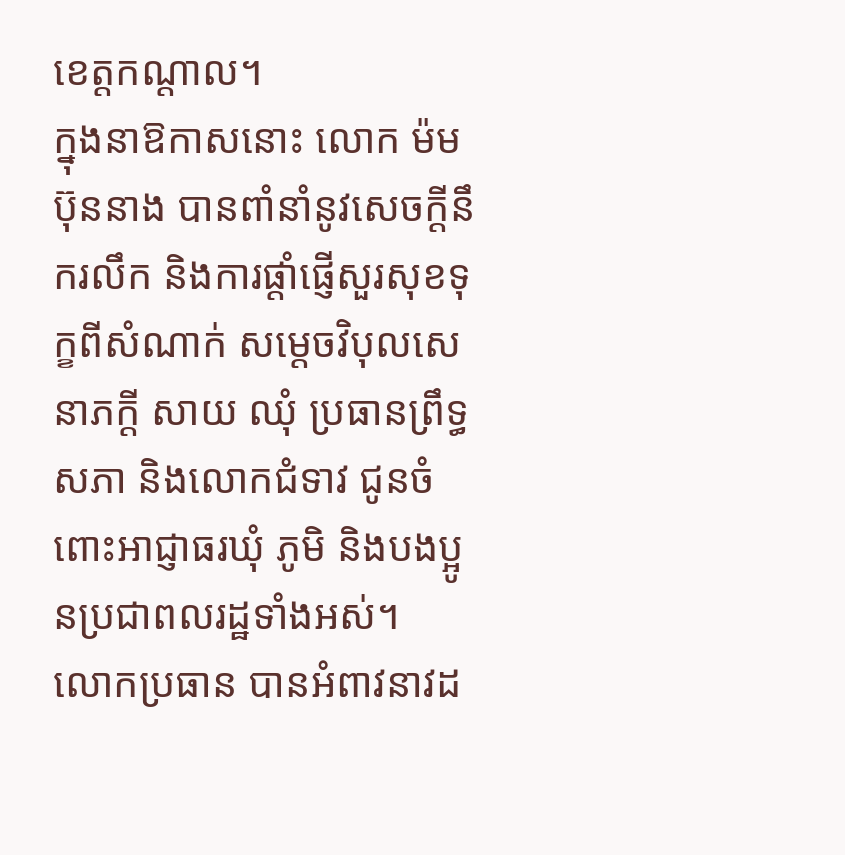ខេត្តកណ្តាល។
ក្នុងនាឱកាសនោះ លោក ម៉ម ប៊ុននាង បានពាំនាំនូវសេចក្តីនឹករលឹក និងការផ្តាំផ្ញើសួរសុខទុក្ខពីសំណាក់ សម្តេចវិបុលសេនាភក្តី សាយ ឈុំ ប្រធានព្រឹទ្ធសភា និងលោកជំទាវ ជូនចំពោះអាជ្ញាធរឃុំ ភូមិ និងបងប្អូនប្រជាពលរដ្ឋទាំងអស់។
លោកប្រធាន បានអំពាវនាវដ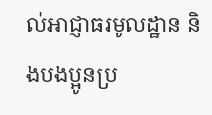ល់អាជ្ញាធរមូលដ្ឋាន និងបងប្អូនប្រ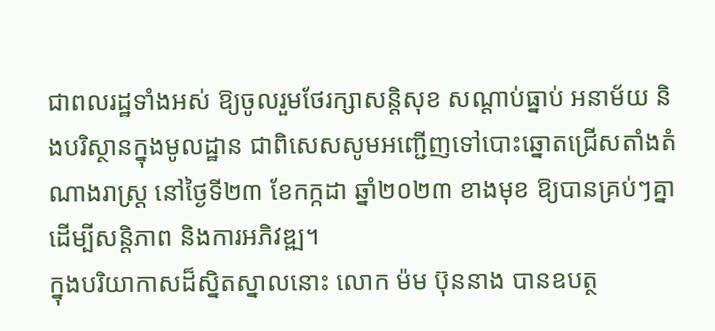ជាពលរដ្ឋទាំងអស់ ឱ្យចូលរួមថែរក្សាសន្តិសុខ សណ្តាប់ធ្នាប់ អនាម័យ និងបរិស្ថានក្នុងមូលដ្ឋាន ជាពិសេសសូមអញ្ជើញទៅបោះឆ្នោតជ្រើសតាំងតំណាងរាស្រ្ត នៅថ្ងៃទី២៣ ខែកក្កដា ឆ្នាំ២០២៣ ខាងមុខ ឱ្យបានគ្រប់ៗគ្នា ដើម្បីសន្តិភាព និងការអភិវឌ្ឍ។
ក្នុងបរិយាកាសដ៏ស្និតស្នាលនោះ លោក ម៉ម ប៊ុននាង បានឧបត្ថ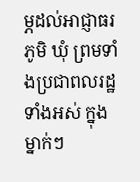ម្ភដល់អាជ្ញាធរភូមិ ឃុំ ព្រមទាំងប្រជាពលរដ្ឋទាំងអស់ ក្នុងម្នាក់ៗ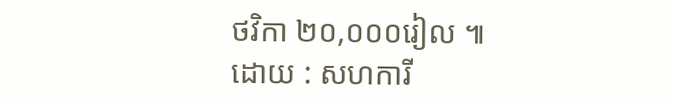ថវិកា ២០,០០០រៀល ៕
ដោយ : សហការី